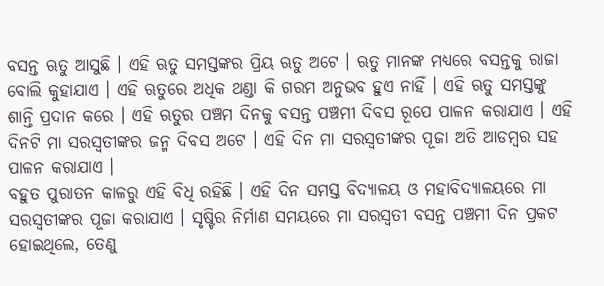ବସନ୍ତ ଋତୁ ଆସୁଛି । ଏହି ଋତୁ ସମସ୍ତଙ୍କର ପ୍ରିୟ ଋତୁ ଅଟେ । ଋତୁ ମାନଙ୍କ ମଧ୍ୟରେ ବସନ୍ତକୁ ରାଜା ବୋଲି କୁହାଯାଏ । ଏହି ଋତୁରେ ଅଧିକ ଥଣ୍ଡା କି ଗରମ ଅନୁଭବ ହୁଏ ନାହିଁ । ଏହି ଋତୁ ସମସ୍ତଙ୍କୁ ଶାନ୍ତି ପ୍ରଦାନ କରେ । ଏହି ଋତୁର ପଞ୍ଚମ ଦିନକୁ ବସନ୍ତ ପଞ୍ଚମୀ ଦିବସ ରୂପେ ପାଳନ କରାଯାଏ । ଏହି ଦିନଟି ମା ସରସ୍ଵତୀଙ୍କର ଜନ୍ମ ଦିବସ ଅଟେ । ଏହି ଦିନ ମା ସରସ୍ଵତୀଙ୍କର ପୂଜା ଅତି ଆଡମ୍ବର ସହ ପାଳନ କରାଯାଏ ।
ବହୁତ ପୁରାତନ କାଳରୁ ଏହି ବିଧି ରହିଛି । ଏହି ଦିନ ସମସ୍ତ ବିଦ୍ୟାଳୟ ଓ ମହାବିଦ୍ୟାଳୟରେ ମା ସରସ୍ଵତୀଙ୍କର ପୂଜା କରାଯାଏ । ସୃଷ୍ଟିର ନିର୍ମାଣ ସମୟରେ ମା ସରସ୍ଵତୀ ବସନ୍ତ ପଞ୍ଚମୀ ଦିନ ପ୍ରକଟ ହୋଇଥିଲେ, ତେଣୁ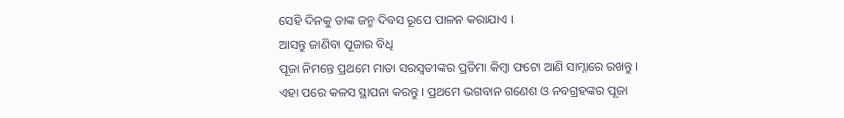ସେହି ଦିନକୁ ତାଙ୍କ ଜନ୍ମ ଦିବସ ରୂପେ ପାଳନ କରାଯାଏ ।
ଆସନ୍ତୁ ଜାଣିବା ପୂଜାର ବିଧି
ପୂଜା ନିମନ୍ତେ ପ୍ରଥମେ ମାତା ସରସ୍ଵତୀଙ୍କର ପ୍ରତିମା କିମ୍ବା ଫଟୋ ଆଣି ସାମ୍ନାରେ ରଖନ୍ତୁ । ଏହା ପରେ କଳସ ସ୍ଥାପନା କରନ୍ତୁ । ପ୍ରଥମେ ଭଗବାନ ଗଣେଶ ଓ ନବଗ୍ରହଙ୍କର ପୂଜା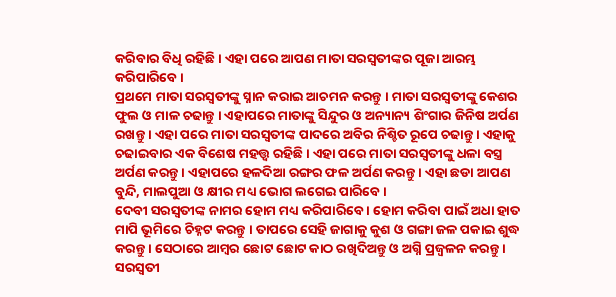କରିବାର ବିଧି ରହିଛି । ଏହା ପରେ ଆପଣ ମାତା ସରସ୍ଵତୀଙ୍କର ପୂଜା ଆରମ୍ଭ କରିପାରିବେ ।
ପ୍ରଥମେ ମାତା ସରସ୍ଵତୀଙ୍କୁ ସ୍ନାନ କରାଇ ଆଚମନ କରନ୍ତୁ । ମାତା ସରସ୍ଵତୀଙ୍କୁ କେଶର ଫୁଲ ଓ ମାଳ ଚଢାନ୍ତୁ । ଏହାପରେ ମାତାଙ୍କୁ ସିନ୍ଦୁର ଓ ଅନ୍ୟାନ୍ୟ ଶିଂଗାର ଜିନିଷ ଅର୍ପଣ ରଖନ୍ତୁ । ଏହା ପରେ ମାତା ସରସ୍ଵତୀଙ୍କ ପାଦରେ ଅବିର ନିଶ୍ଚିତ ରୂପେ ଚଢାନ୍ତୁ । ଏହାକୁ ଚଢାଇବାର ଏକ ବିଶେଷ ମହତ୍ତ୍ଵ ରହିଛି । ଏହା ପରେ ମାତା ସରସ୍ଵତୀଙ୍କୁ ଧଳା ବସ୍ତ୍ର ଅର୍ପଣ କରନ୍ତୁ । ଏହାପରେ ହଳଦିଆ ରଙ୍ଗର ଫଳ ଅର୍ପଣ କରନ୍ତୁ । ଏହା ଛଡା ଆପଣ ବୁନ୍ଦି, ମାଲପୁଆ ଓ କ୍ଷୀର ମଧ୍ୟ ଭୋଗ ଲଗେଇ ପାରିବେ ।
ଦେବୀ ସରସ୍ଵତୀଙ୍କ ନାମର ହୋମ ମଧ୍ୟ କରିପାରିବେ । ହୋମ କରିବା ପାଇଁ ଅଧା ହାତ ମାପି ଭୂମିରେ ଚିହ୍ନଟ କରନ୍ତୁ । ତାପରେ ସେହି ଜାଗାକୁ କୁଶ ଓ ଗଙ୍ଗା ଜଳ ପକାଇ ଶୁଦ୍ଧ କରନ୍ତୁ । ସେଠାରେ ଆମ୍ବର ଛୋଟ ଛୋଟ କାଠ ରଖିଦିଅନ୍ତୁ ଓ ଅଗ୍ନି ପ୍ରଜ୍ଵଳନ କରନ୍ତୁ । ସରସ୍ଵତୀ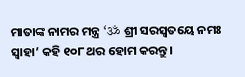ମାତାଙ୍କ ନାମର ମନ୍ତ୍ର ‘ॐ ଶ୍ରୀ ସରସ୍ୱତୟେ ନମଃ ସ୍ୱାହା’ କହି ୧୦୮ ଥର ହୋମ କରନ୍ତୁ ।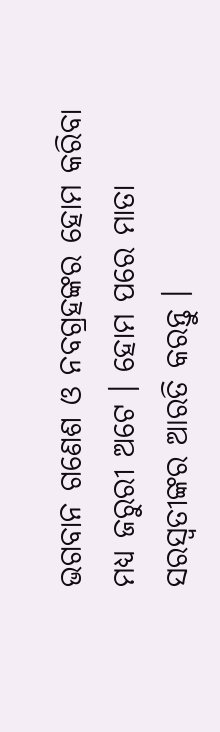ଭଗବାନ ଗଣେଶ ଓ ନବଗ୍ରହଙ୍କର ହୋମ କରିବା ମଧ୍ୟ ଜରୁରୀ ଅଟେ । ହୋମ ପରେ ମାତା ସରସ୍ଵତୀଙ୍କର ଆରତି କରନ୍ତୁ ।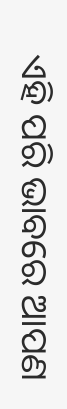ଏହି ପରି ଭାବରେ ଆପଣ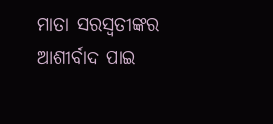ମାତା ସରସ୍ଵତୀଙ୍କର ଆଶୀର୍ବାଦ ପାଇ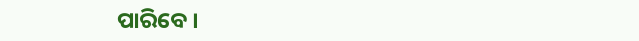ପାରିବେ ।